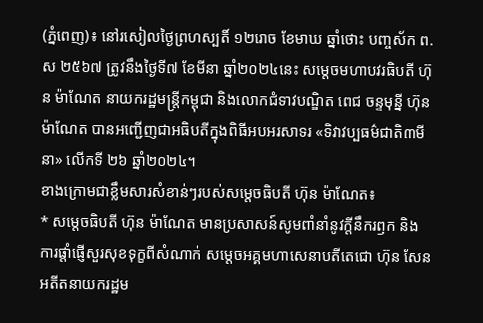(ភ្នំពេញ)៖ នៅរសៀលថ្ងៃព្រហស្បតិ៍ ១២រោច ខែមាឃ ឆ្នាំថោះ បញ្ចស័ក ព.ស ២៥៦៧ ត្រូវនឹងថ្ងៃទី៧ ខែមីនា ឆ្នាំ២០២៤នេះ សម្តេចមហាបវរធិបតី ហ៊ុន ម៉ាណែត នាយករដ្ឋមន្ត្រីកម្ពុជា និងលោកជំទាវបណ្ឌិត ពេជ ចន្ទមុន្នី ហ៊ុនម៉ាណែត បានអញ្ជើញជាអធិបតីក្នុងពិធីអបអរសាទរ «ទិវាវប្បធម៌ជាតិ៣មីនា» លើកទី ២៦ ឆ្នាំ២០២៤។
ខាងក្រោមជាខ្លឹមសារសំខាន់ៗរបស់សម្តេចធិបតី ហ៊ុន ម៉ាណែត៖
* សម្តេចធិបតី ហ៊ុន ម៉ាណែត មានប្រសាសន៍សូមពាំនាំនូវក្ដីនឹករឭក និងការផ្តាំផ្ញើសួរសុខទុក្ខពីសំណាក់ សម្តេចអគ្គមហាសេនាបតីតេជោ ហ៊ុន សែន អតីតនាយករដ្ឋម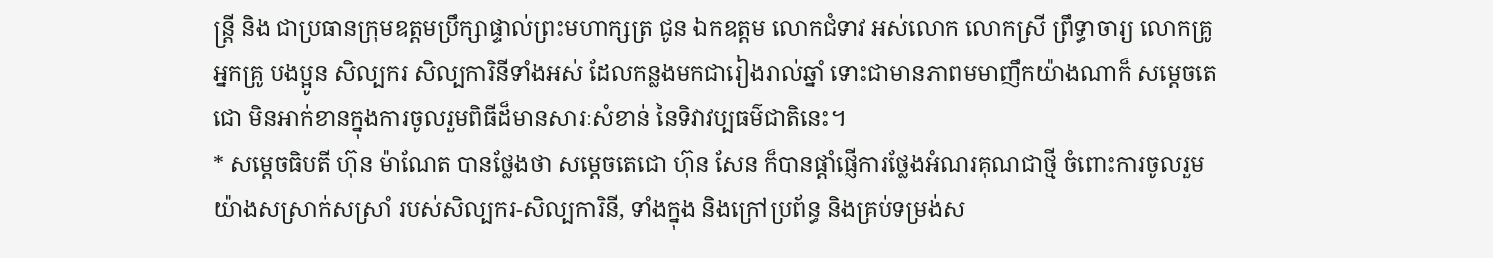ន្ត្រី និង ជាប្រធានក្រុមឧត្តមប្រឹក្សាផ្ទាល់ព្រះមហាក្សត្រ ជូន ឯកឧត្តម លោកជំទាវ អស់លោក លោកស្រី ព្រឹទ្ធាចារ្យ លោកគ្រូ អ្នកគ្រូ បងប្អូន សិល្បករ សិល្បការិនីទាំងអស់ ដែលកន្លងមកជារៀងរាល់ឆ្នាំ ទោះជាមានភាពមមាញឹកយ៉ាងណាក៏ សម្ដេចតេជោ មិនអាក់ខានក្នុងការចូលរួមពិធីដ៏មានសារៈសំខាន់ នៃទិវាវប្បធម៌ជាតិនេះ។
* សម្តេចធិបតី ហ៊ុន ម៉ាណែត បានថ្លែងថា សម្ដេចតេជោ ហ៊ុន សែន ក៏បានផ្ដាំផ្ញើការថ្លែងអំណរគុណជាថ្មី ចំពោះការចូលរួមយ៉ាងសស្រាក់សស្រាំ របស់សិល្បករ-សិល្បការិនី, ទាំងក្នុង និងក្រៅប្រព័ន្ធ និងគ្រប់ទម្រង់ស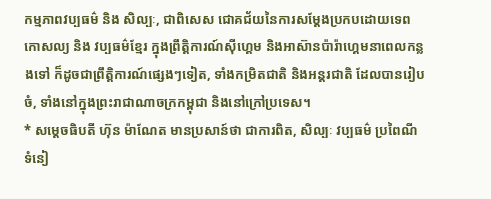កម្មភាពវប្បធម៌ និង សិល្បៈ, ជាពិសេស ជោគជ័យនៃការសម្តែងប្រកបដោយទេពកោសល្យ និង វប្បធម៌ខ្មែរ ក្នុងព្រឹត្តិការណ៍ស៊ីហ្គេម និងអាស៊ានប៉ារ៉ាហ្គេមនាពេលកន្លងទៅ ក៏ដូចជាព្រឹត្តិការណ៍ផ្សេងៗទៀត, ទាំងកម្រិតជាតិ និងអន្តរជាតិ ដែលបានរៀបចំ, ទាំងនៅក្នុងព្រះរាជាណាចក្រកម្ពុជា និងនៅក្រៅប្រទេស។
* សម្តេចធិបតី ហ៊ុន ម៉ាណែត មានប្រសាន៍ថា ជាការពិត, សិល្បៈ វប្បធម៌ ប្រពៃណី ទំនៀ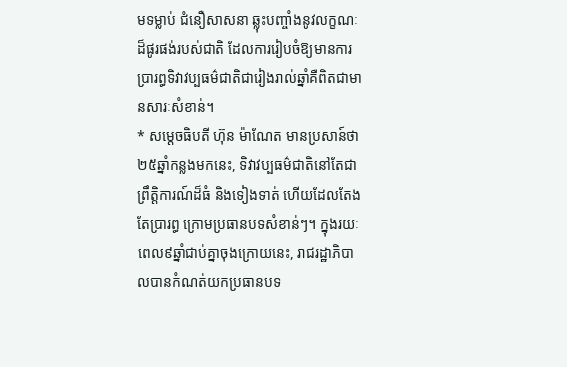មទម្លាប់ ជំនឿសាសនា ឆ្លុះបញ្ចាំងនូវលក្ខណៈដ៏ផូរផង់របស់ជាតិ ដែលការរៀបចំឱ្យមានការប្រារព្ធទិវាវប្បធម៌ជាតិជារៀងរាល់ឆ្នាំគឺពិតជាមានសារៈសំខាន់។
* សម្តេចធិបតី ហ៊ុន ម៉ាណែត មានប្រសាន៍ថា ២៥ឆ្នាំកន្លងមកនេះ, ទិវាវប្បធម៌ជាតិនៅតែជាព្រឹត្តិការណ៍ដ៏ធំ និងទៀងទាត់ ហើយដែលតែងតែប្រារព្ធ ក្រោមប្រធានបទសំខាន់ៗ។ ក្នុងរយៈពេល៩ឆ្នាំជាប់គ្នាចុងក្រោយនេះ, រាជរដ្ឋាភិបាលបានកំណត់យកប្រធានបទ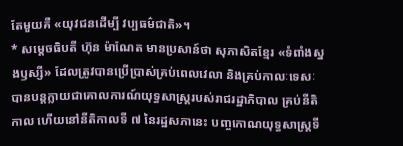តែមួយគឺ «យុវជនដើម្បី វប្បធម៌ជាតិ»។
* សម្តេចធិបតី ហ៊ុន ម៉ាណែត មានប្រសាន៍ថា សុភាសិតខ្មែរ «ទំពាំងស្នងឫស្សី» ដែលត្រូវបានប្រើប្រាស់គ្រប់ពេលវេលា និងគ្រប់កាលៈទេសៈ បានបន្តក្លាយជាគោលការណ៍យុទ្ធសាស្ត្ររបស់រាជរដ្ឋាភិបាល គ្រប់នីតិកាល ហើយនៅនីតិកាលទី ៧ នៃរដ្ឋសភានេះ បញ្ចកោណយុទ្ធសាស្ត្រទី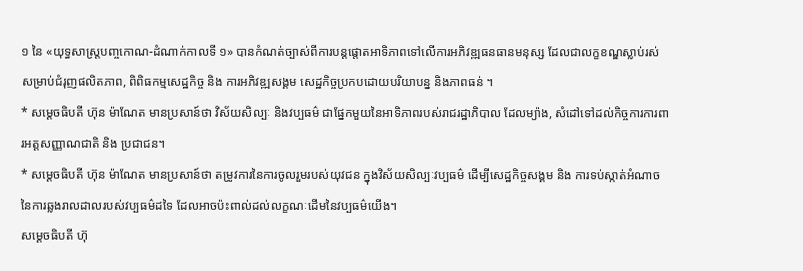១ នៃ «យុទ្ធសាស្ត្របញ្ចកោណ-ដំណាក់កាលទី ១» បានកំណត់ច្បាស់ពីការបន្តផ្តោតអាទិភាពទៅលើការអភិវឌ្ឍធនធានមនុស្ស ដែលជាលក្ខខណ្ឌស្លាប់រស់សម្រាប់ជំរុញផលិតភាព, ពិពិធកម្មសេដ្ឋកិច្ច និង ការអភិវឌ្ឍសង្គម សេដ្ឋកិច្ចប្រកបដោយបរិយាបន្ន និងភាពធន់ ។
* សម្តេចធិបតី ហ៊ុន ម៉ាណែត មានប្រសាន៍ថា វិស័យសិល្បៈ និងវប្បធម៌ ជាផ្នែកមួយនៃអាទិភាពរបស់រាជរដ្ឋាភិបាល ដែលម្យ៉ាង, សំដៅទៅដល់កិច្ចការការពារអត្តសញ្ញាណជាតិ និង ប្រជាជន។
* សម្តេចធិបតី ហ៊ុន ម៉ាណែត មានប្រសាន៍ថា តម្រូវការនៃការចូលរួមរបស់យុវជន ក្នុងវិស័យសិល្បៈវប្បធម៌ ដើម្បីសេដ្ឋកិច្ចសង្គម និង ការទប់ស្កាត់អំណាចនៃការឆ្លងរាលដាលរបស់វប្បធម៌ដទៃ ដែលអាចប៉ះពាល់ដល់លក្ខណៈដើមនៃវប្បធម៌យើង។
សម្តេចធិបតី ហ៊ុ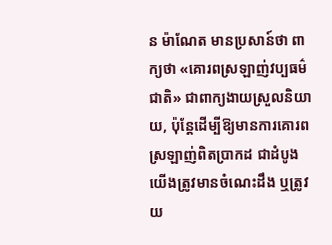ន ម៉ាណែត មានប្រសាន៍ថា ពាក្យថា «គោរពស្រឡាញ់វប្បធម៌ជាតិ» ជាពាក្យងាយស្រួលនិយាយ, ប៉ុន្តែដើម្បីឱ្យមានការគោរពស្រឡាញ់ពិតប្រាកដ ជាដំបូងយើងត្រូវមានចំណេះដឹង ឬត្រូវយ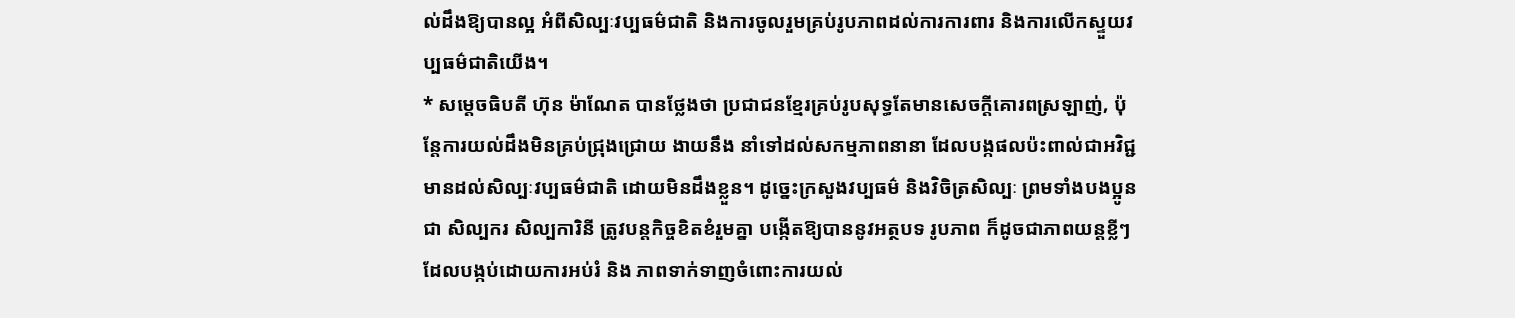ល់ដឹងឱ្យបានល្អ អំពីសិល្បៈវប្បធម៌ជាតិ និងការចូលរួមគ្រប់រូបភាពដល់ការការពារ និងការលើកស្ទួយវប្បធម៌ជាតិយើង។
* សម្តេចធិបតី ហ៊ុន ម៉ាណែត បានថ្លែងថា ប្រជាជនខ្មែរគ្រប់រូបសុទ្ធតែមានសេចក្តីគោរពស្រឡាញ់, ប៉ុន្តែការយល់ដឹងមិនគ្រប់ជ្រុងជ្រោយ ងាយនឹង នាំទៅដល់សកម្មភាពនានា ដែលបង្កផលប៉ះពាល់ជាអវិជ្ជមានដល់សិល្បៈវប្បធម៌ជាតិ ដោយមិនដឹងខ្លួន។ ដូច្នេះក្រសួងវប្បធម៌ និងវិចិត្រសិល្បៈ ព្រមទាំងបងប្អូនជា សិល្បករ សិល្បការិនី ត្រូវបន្តកិច្ចខិតខំរួមគ្នា បង្កើតឱ្យបាននូវអត្ថបទ រូបភាព ក៏ដូចជាភាពយន្តខ្លីៗ ដែលបង្កប់ដោយការអប់រំ និង ភាពទាក់ទាញចំពោះការយល់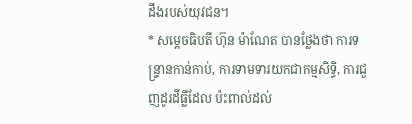ដឹងរបស់យុវជន។
* សម្តេចធិបតី ហ៊ុន ម៉ាណែត បានថ្លែងថា ការទន្ទ្រានកាន់កាប់, ការទាមទារយកជាកម្មសិទ្ធិ, ការជួញដូរដីធ្លីដែល ប៉ះពាល់ដល់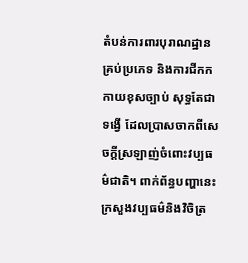តំបន់ការពារបុរាណដ្ឋានគ្រប់ប្រភេទ និងការជីកកកាយខុសច្បាប់ សុទ្ធតែជាទង្វើ ដែលប្រាសចាកពីសេចក្តីស្រឡាញ់ចំពោះវប្បធម៌ជាតិ។ ពាក់ព័ន្ធបញ្ហានេះ ក្រសួងវប្បធម៌និងវិចិត្រ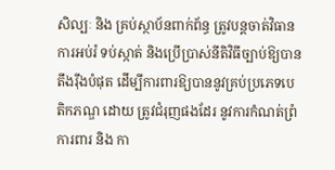សិល្បៈ និង គ្រប់ស្ថាប័នពាក់ព័ន្ធ ត្រូវបន្តចាត់វិធានការអប់រំ ទប់ស្កាត់ និងប្រើប្រាស់នីតិវិធីច្បាប់ឱ្យបានតឹងរ៉ឹងបំផុត ដើម្បីការពារឱ្យបាននូវគ្រប់ប្រភេទបេតិកភណ្ឌ ដោយ ត្រូវជំរុញផងដែរ នូវការកំណត់ព្រំការពារ និង កា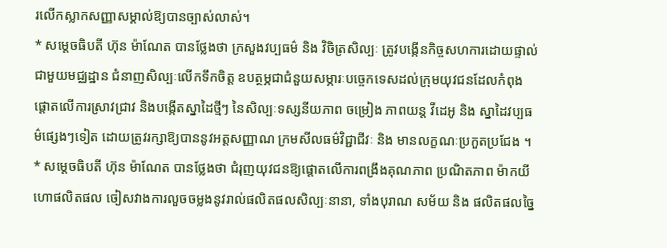រលើកស្លាកសញ្ញាសម្គាល់ឱ្យបានច្បាស់លាស់។
* សម្តេចធិបតី ហ៊ុន ម៉ាណែត បានថ្លែងថា ក្រសួងវប្បធម៌ និង វិចិត្រសិល្បៈ ត្រូវបង្កើនកិច្ចសហការដោយផ្ទាល់ជាមួយមជ្ឈដ្ឋាន ជំនាញសិល្បៈលើកទឹកចិត្ត ឧបត្ថម្ភជាជំនួយសម្ភារៈបច្ចេកទេសដល់ក្រុមយុវជនដែលកំពុង ផ្តោតលើការស្រាវជ្រាវ និងបង្កើតស្នាដៃថ្មីៗ នៃសិល្បៈទស្សនីយភាព ចម្រៀង ភាពយន្ត វីដេអូ និង ស្នាដៃវប្បធម៌ផ្សេងៗទៀត ដោយត្រូវរក្សាឱ្យបាននូវអត្តសញ្ញាណ ក្រមសីលធម៌វិជ្ជាជីវៈ និង មានលក្ខណៈប្រកួតប្រជែង ។
* សម្តេចធិបតី ហ៊ុន ម៉ាណែត បានថ្លែងថា ជំរុញយុវជនឱ្យផ្ដោតលើការពង្រឹងគុណភាព ប្រណិតភាព ម៉ាកយីហោផលិតផល ចៀសវាងការលួចចម្លងនូវរាល់ផលិតផលសិល្បៈនានា, ទាំងបុរាណ សម័យ និង ផលិតផលច្នៃ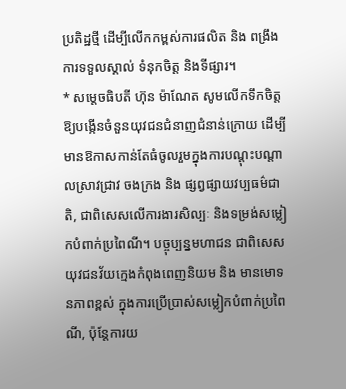ប្រតិដ្ឋថ្មី ដើម្បីលើកកម្ពស់ការផលិត និង ពង្រឹងការទទួលស្គាល់ ទំនុកចិត្ត និងទីផ្សារ។
* សម្តេចធិបតី ហ៊ុន ម៉ាណែត សូមលើកទឹកចិត្តឱ្យបង្កើនចំនួនយុវជនជំនាញជំនាន់ក្រោយ ដើម្បីមានឱកាសកាន់តែធំចូលរួមក្នុងការបណ្តុះបណ្តាលស្រាវជ្រាវ ចងក្រង និង ផ្សព្វផ្សាយវប្បធម៌ជាតិ, ជាពិសេសលើការងារសិល្បៈ និងទម្រង់សម្លៀកបំពាក់ប្រពៃណី។ បច្ចុប្បន្នមហាជន ជាពិសេស យុវជនវ័យក្មេងកំពុងពេញនិយម និង មានមោទនភាពខ្ពស់ ក្នុងការប្រើប្រាស់សម្លៀកបំពាក់ប្រពៃណី, ប៉ុន្តែការយ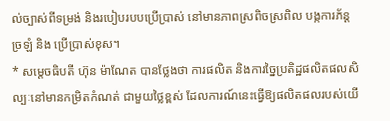ល់ច្បាស់ពីទម្រង់ និងរបៀបរបបប្រើប្រាស់ នៅមានភាពស្រពិចស្រពិល បង្កការភ័ន្តច្រឡំ និង ប្រើប្រាស់ខុស។
* សម្តេចធិបតី ហ៊ុន ម៉ាណែត បានថ្លែងថា ការផលិត និងការច្នៃប្រតិដ្ឋផលិតផលសិល្បៈនៅមានកម្រិតកំណត់ ជាមួយថ្លៃខ្ពស់ ដែលការណ៍នេះធ្វើឱ្យផលិតផលរបស់យើ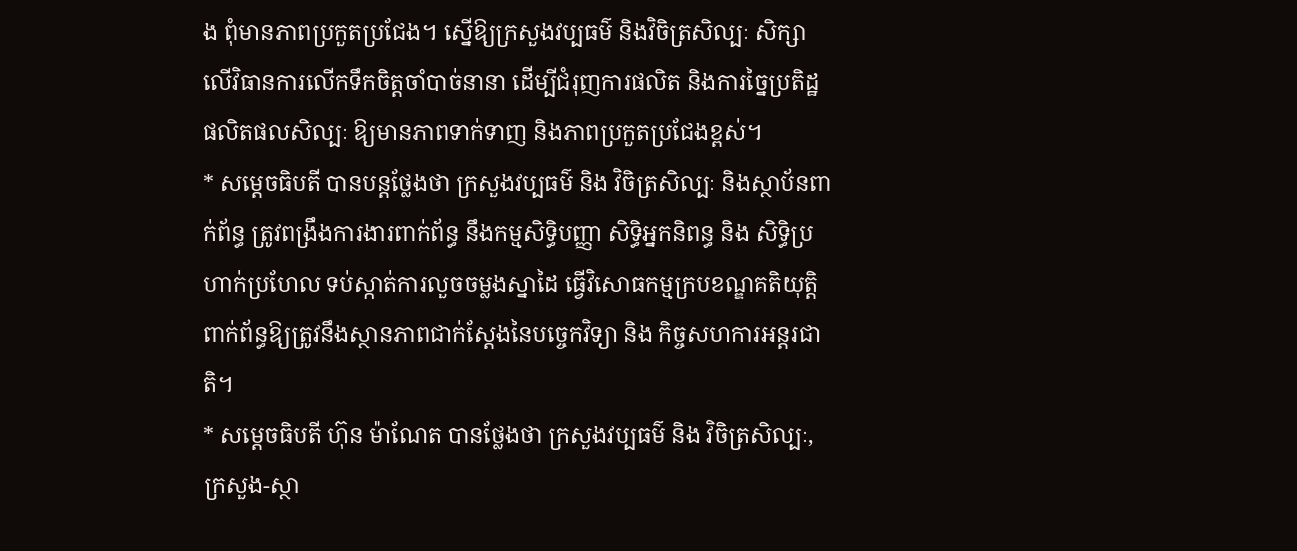ង ពុំមានភាពប្រកួតប្រជែង។ ស្នើឱ្យក្រសួងវប្បធម៌ និងវិចិត្រសិល្បៈ សិក្សាលើវិធានការលើកទឹកចិត្តចាំបាច់នានា ដើម្បីជំរុញការផលិត និងការច្នៃប្រតិដ្ឋផលិតផលសិល្បៈ ឱ្យមានភាពទាក់ទាញ និងភាពប្រកួតប្រជែងខ្ពស់។
* សម្តេចធិបតី បានបន្តថ្លែងថា ក្រសួងវប្បធម៌ និង វិចិត្រសិល្បៈ និងស្ថាប័នពាក់ព័ន្ធ ត្រូវពង្រឹងការងារពាក់ព័ន្ធ នឹងកម្មសិទ្ធិបញ្ញា សិទ្ធិអ្នកនិពន្ធ និង សិទ្ធិប្រហាក់ប្រហែល ទប់ស្កាត់ការលួចចម្លងស្នាដៃ ធ្វើវិសោធកម្មក្របខណ្ឌគតិយុត្តិ ពាក់ព័ន្ធឱ្យត្រូវនឹងស្ថានភាពជាក់ស្ដែងនៃបច្ចេកវិទ្យា និង កិច្ចសហការអន្តរជាតិ។
* សម្តេចធិបតី ហ៊ុន ម៉ាណែត បានថ្លែងថា ក្រសួងវប្បធម៌ និង វិចិត្រសិល្បៈ, ក្រសួង-ស្ថា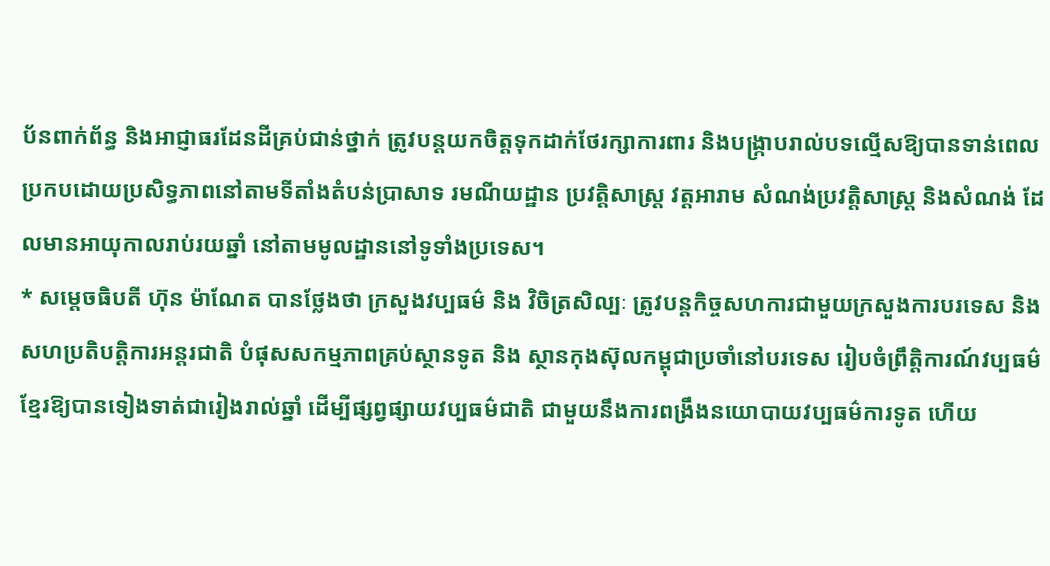ប័នពាក់ព័ន្ធ និងអាជ្ញាធរដែនដីគ្រប់ជាន់ថ្នាក់ ត្រូវបន្តយកចិត្តទុកដាក់ថែរក្សាការពារ និងបង្ក្រាបរាល់បទល្មើសឱ្យបានទាន់ពេល ប្រកបដោយប្រសិទ្ធភាពនៅតាមទីតាំងតំបន់ប្រាសាទ រមណីយដ្ឋាន ប្រវត្តិសាស្ត្រ វត្តអារាម សំណង់ប្រវត្តិសាស្ត្រ និងសំណង់ ដែលមានអាយុកាលរាប់រយឆ្នាំ នៅតាមមូលដ្ឋាននៅទូទាំងប្រទេស។
* សម្តេចធិបតី ហ៊ុន ម៉ាណែត បានថ្លែងថា ក្រសួងវប្បធម៌ និង វិចិត្រសិល្បៈ ត្រូវបន្តកិច្ចសហការជាមួយក្រសួងការបរទេស និង សហប្រតិបត្តិការអន្តរជាតិ បំផុសសកម្មភាពគ្រប់ស្ថានទូត និង ស្ថានកុងស៊ុលកម្ពុជាប្រចាំនៅបរទេស រៀបចំព្រឹត្តិការណ៍វប្បធម៌ខ្មែរឱ្យបានទៀងទាត់ជារៀងរាល់ឆ្នាំ ដើម្បីផ្សព្វផ្សាយវប្បធម៌ជាតិ ជាមួយនឹងការពង្រឹងនយោបាយវប្បធម៌ការទូត ហើយ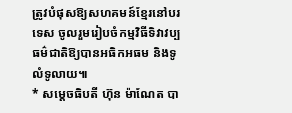ត្រូវបំផុសឱ្យសហគមន៍ខ្មែរនៅបរទេស ចូលរួមរៀបចំកម្មវិធីទិវាវប្បធម៌ជាតិឱ្យបានអធិកអធម និងទូលំទូលាយ៕
* សម្តេចធិបតី ហ៊ុន ម៉ាណែត បា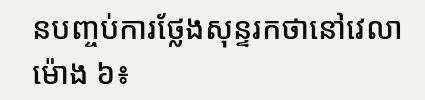នបញ្ចប់ការថ្លែងសុន្ទរកថានៅវេលាម៉ោង ៦៖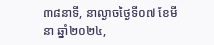៣៨នាទី, នាល្ងាចថ្ងៃទី០៧ ខែមីនា ឆ្នាំ២០២៤,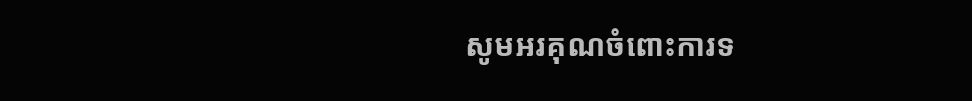សូមអរគុណចំពោះការទ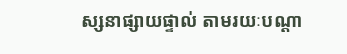ស្សនាផ្សាយផ្ទាល់ តាមរយៈបណ្តា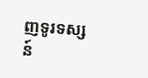ញទូរទស្សន៍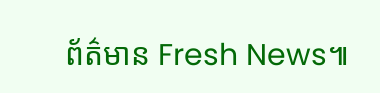ព័ត៌មាន Fresh News៕